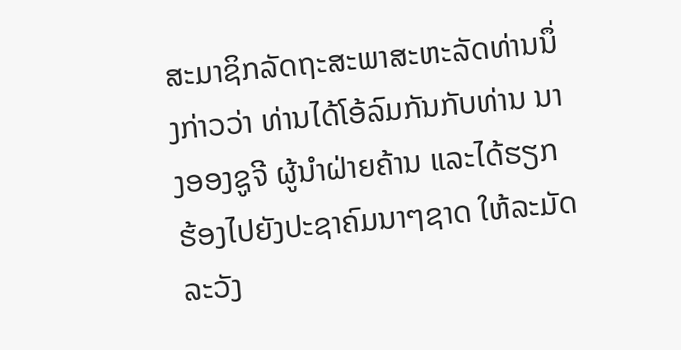ສະມາຊິກລັດຖະສະພາສະຫະລັດທ່ານນຶ່ງກ່າວວ່າ ທ່ານໄດ້ໂອ້ລົມກັນກັບທ່ານ ນາງອອງຊູຈີ ຜູ້ນໍາຝ່າຍຄ້ານ ແລະໄດ້ຮຽກຮ້ອງໄປຍັງປະຊາຄົມນາໆຊາດ ໃຫ້ລະມັດລະວັງ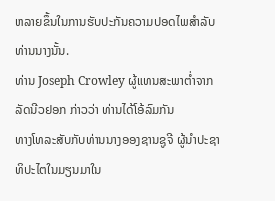ຫລາຍຂຶ້ນໃນການຮັບປະກັນຄວາມປອດໄພສໍາລັບທ່ານນາງນັ້ນ.
ທ່ານ Joseph Crowley ຜູ້ແທນສະພາຕໍ່າຈາກລັດນີວຢອກ ກ່າວວ່າ ທ່ານໄດ້ໂອ້ລົມກັນ
ທາງໂທລະສັບກັບທ່ານນາງອອງຊານຊູຈີ ຜູ້ນໍາປະຊາທິປະໄຕໃນມຽນມາໃນ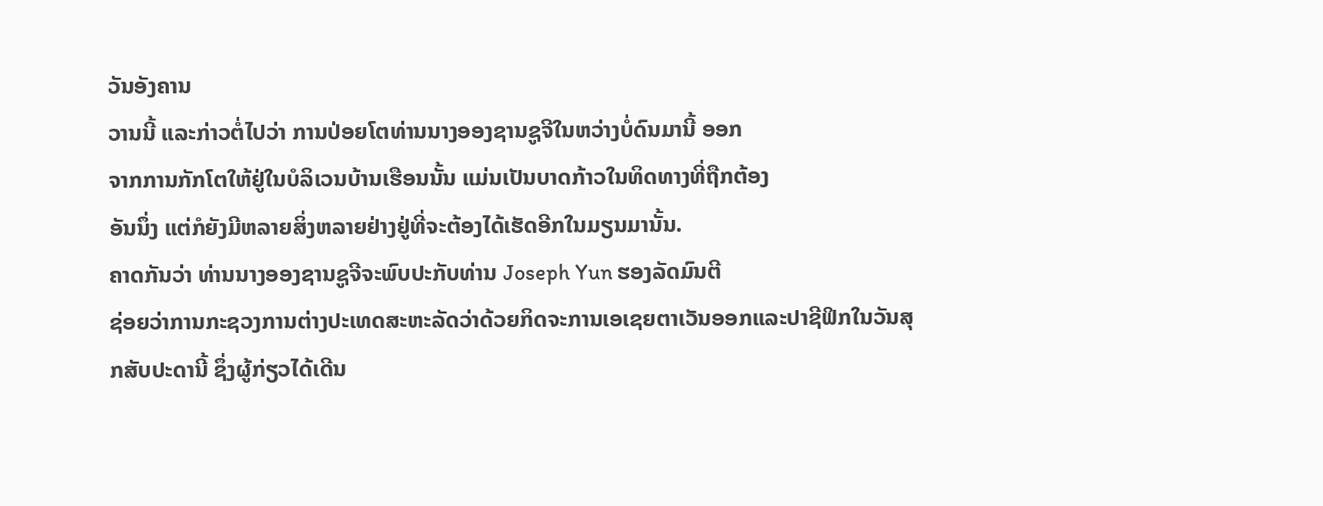ວັນອັງຄານ
ວານນີ້ ແລະກ່າວຕໍ່ໄປວ່າ ການປ່ອຍໂຕທ່ານນາງອອງຊານຊູຈີໃນຫວ່າງບໍ່ດົນມານີ້ ອອກ
ຈາກການກັກໂຕໃຫ້ຢູ່ໃນບໍລິເວນບ້ານເຮືອນນັ້ນ ແມ່ນເປັນບາດກ້າວໃນທິດທາງທີ່ຖືກຕ້ອງ
ອັນນຶ່ງ ແຕ່ກໍຍັງມີຫລາຍສິ່ງຫລາຍຢ່າງຢູ່ທີ່ຈະຕ້ອງໄດ້ເຮັດອີກໃນມຽນມານັ້ນ.
ຄາດກັນວ່າ ທ່ານນາງອອງຊານຊູຈີຈະພົບປະກັບທ່ານ Joseph Yun ຮອງລັດມົນຕີ
ຊ່ອຍວ່າການກະຊວງການຕ່າງປະເທດສະຫະລັດວ່າດ້ວຍກິດຈະການເອເຊຍຕາເວັນອອກແລະປາຊີຟິກໃນວັນສຸກສັບປະດານີ້ ຊຶ່ງຜູ້ກ່ຽວໄດ້ເດີນ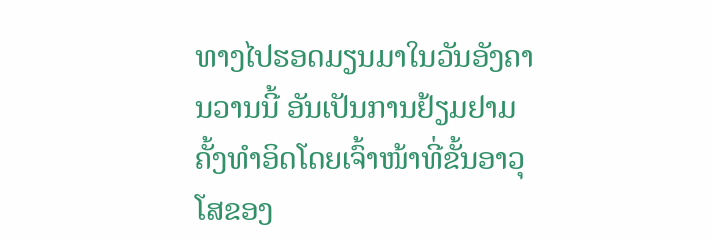ທາງໄປຮອດມຽນມາໃນວັນອັງຄານວານນີ້ ອັນເປັນການຢ້ຽມຢາມຄັ້ງທໍາອິດໂດຍເຈົ້າໜ້າທີ່ຂັ້ນອາວຸໂສຂອງ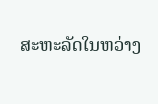ສະຫະລັດໃນຫວ່າງ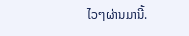ໄວໆຜ່ານມານີ້.